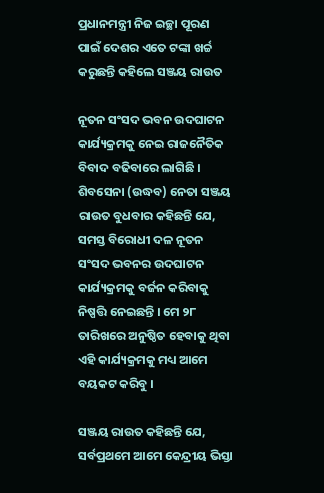ପ୍ରଧାନମନ୍ତ୍ରୀ ନିଜ ଇଚ୍ଛା ପୂରଣ ପାଇଁ ଦେଶର ଏତେ ଟଙ୍କା ଖର୍ଚ୍ଚ କରୁଛନ୍ତି କହିଲେ ସଞ୍ଜୟ ରାଉତ

ନୂତନ ସଂସଦ ଭବନ ଉଦଘାଟନ କାର୍ଯ୍ୟକ୍ରମକୁ ନେଇ ରାଜନୈତିକ ବିବାଦ ବଢିବାରେ ଲାଗିଛି । ଶିବସେନା (ଉଦ୍ଧବ) ନେତା ସଞ୍ଜୟ ରାଉତ ବୁଧବାର କହିଛନ୍ତି ଯେ, ସମସ୍ତ ବିରୋଧୀ ଦଳ ନୂତନ ସଂସଦ ଭବନର ଉଦଘାଟନ କାର୍ଯ୍ୟକ୍ରମକୁ ବର୍ଜନ କରିବାକୁ ନିଷ୍ପତ୍ତି ନେଇଛନ୍ତି । ମେ ୨୮ ତାରିଖରେ ଅନୁଷ୍ଠିତ ହେବାକୁ ଥିବା ଏହି କାର୍ଯ୍ୟକ୍ରମକୁ ମଧ୍ୟ ଆମେ ବୟକଟ କରିବୁ ।

ସଞ୍ଜୟ ରାଉତ କହିଛନ୍ତି ଯେ, ସର୍ବପ୍ରଥମେ ଆମେ କେନ୍ଦ୍ରୀୟ ଭିସ୍ତା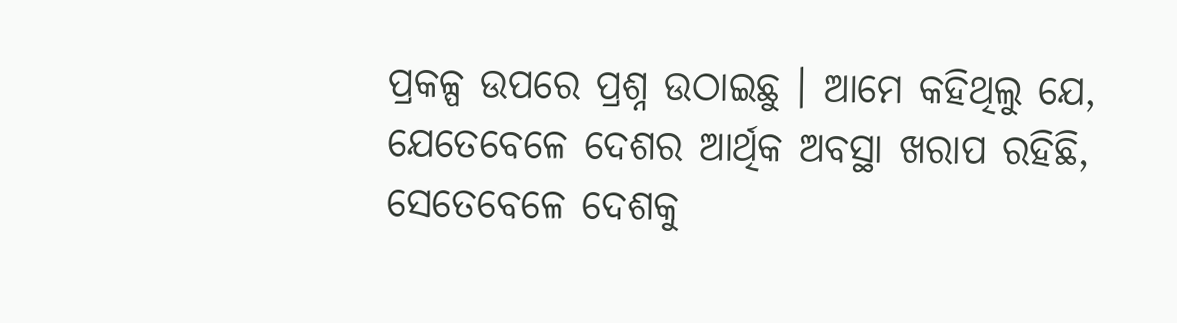ପ୍ରକଳ୍ପ ଉପରେ ପ୍ରଶ୍ନ ଉଠାଇଛୁ । ଆମେ କହିଥିଲୁ ଯେ, ଯେତେବେଳେ ଦେଶର ଆର୍ଥିକ ଅବସ୍ଥା ଖରାପ ରହିଛି, ସେତେବେଳେ ଦେଶକୁ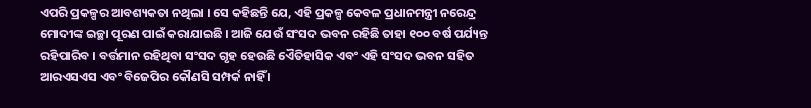ଏପରି ପ୍ରକଳ୍ପର ଆବଶ୍ୟକତା ନଥିଲା । ସେ କହିଛନ୍ତି ଯେ, ଏହି ପ୍ରକଳ୍ପ କେବଳ ପ୍ରଧାନମନ୍ତ୍ରୀ ନରେନ୍ଦ୍ର ମୋଦୀଙ୍କ ଇଚ୍ଛା ପୂରଣ ପାଇଁ କରାଯାଇଛି । ଆଜି ଯେଉଁ ସଂସଦ ଭବନ ରହିଛି ତାହା ୧୦୦ ବର୍ଷ ପର୍ଯ୍ୟନ୍ତ ରହିପାରିବ । ବର୍ତ୍ତମାନ ରହିଥିବା ସଂସଦ ଗୃହ ହେଉଛି ଏୈତିହାସିକ ଏବଂ ଏହି ସଂସଦ ଭବନ ସହିତ ଆରଏସଏସ ଏବଂ ବିଜେପିର କୌଣସି ସମ୍ପର୍କ ନାହିଁ ।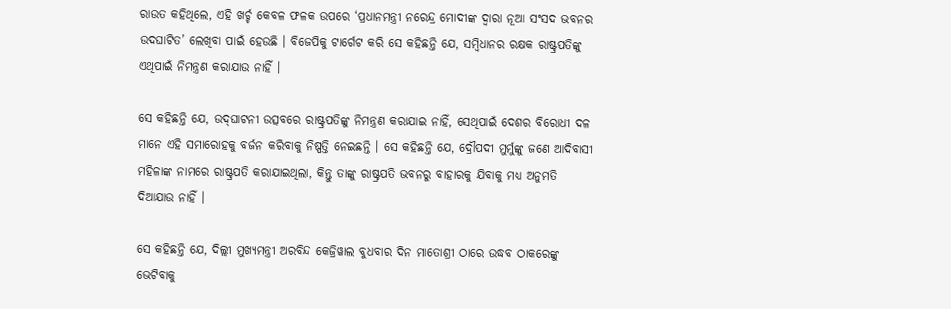ରାଉତ କହିଥିଲେ, ଏହି ଖର୍ଚ୍ଚ କେବଳ ଫଳକ ଉପରେ ‘ପ୍ରଧାନମନ୍ତ୍ରୀ ନରେନ୍ଦ୍ର ମୋଦୀଙ୍କ ଦ୍ୱାରା ନୂଆ ସଂସଦ ଭବନର ଉଦଘାଟିତ’ ଲେଖିବା ପାଇଁ ହେଉଛି । ବିଜେପିକୁ ଟାର୍ଗେଟ କରି ସେ କହିଛନ୍ତି ଯେ, ସମ୍ବିଧାନର ରକ୍ଷକ ରାଷ୍ଟ୍ରପତିଙ୍କୁ ଏଥିପାଇଁ ନିମନ୍ତ୍ରଣ କରାଯାଉ ନାହିଁ ।

ସେ କହିଛନ୍ତି ଯେ, ଉଦ୍‌ଘାଟନୀ ଉତ୍ସବରେ ରାଷ୍ଟ୍ରପତିଙ୍କୁ ନିମନ୍ତ୍ରଣ କରାଯାଇ ନାହିଁ, ସେଥିପାଇଁ ଦେଶର ବିରୋଧୀ ଦଳ ମାନେ ଏହି ସମାରୋହକୁ ବର୍ଜନ କରିବାକୁ ନିଷ୍ପତ୍ତି ନେଇଛନ୍ତି । ସେ କହିଛନ୍ତି ଯେ, ଦ୍ରୌପଦୀ ମୁର୍ମୁଙ୍କୁ ଜଣେ ଆଦିବାସୀ ମହିଳାଙ୍କ ନାମରେ ରାଷ୍ଟ୍ରପତି କରାଯାଇଥିଲା, କିନ୍ତୁ ତାଙ୍କୁ ରାଷ୍ଟ୍ରପତି ଭବନରୁ ବାହାରକୁ ଯିବାକୁ ମଧ୍ୟ ଅନୁମତି ଦିଆଯାଉ ନାହିଁ ।

ସେ କହିଛନ୍ତି ଯେ, ଦିଲ୍ଲୀ ମୁଖ୍ୟମନ୍ତ୍ରୀ ଅରବିନ୍ଦ କେଜ୍ରିୱାଲ ବୁଧବାର ଦିନ ମାତୋଶ୍ରୀ ଠାରେ ଉଦ୍ଧବ ଠାକରେଙ୍କୁ ଭେଟିବାକୁ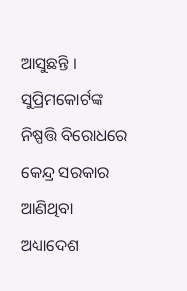ଆସୁଛନ୍ତି । ସୁପ୍ରିମକୋର୍ଟଙ୍କ ନିଷ୍ପତ୍ତି ବିରୋଧରେ କେନ୍ଦ୍ର ସରକାର ଆଣିଥିବା ଅଧ୍ୟାଦେଶ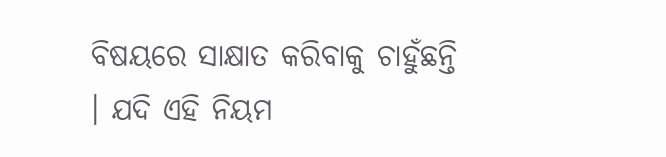ବିଷୟରେ ସାକ୍ଷାତ କରିବାକୁ ଚାହୁଁଛନ୍ତି । ଯଦି ଏହି ନିୟମ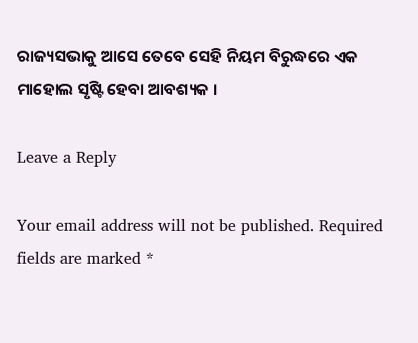ରାଜ୍ୟସଭାକୁ ଆସେ ତେବେ ସେହି ନିୟମ ବିରୁଦ୍ଧରେ ଏକ ମାହୋଲ ସୃଷ୍ଟି ହେବା ଆବଶ୍ୟକ ।

Leave a Reply

Your email address will not be published. Required fields are marked *